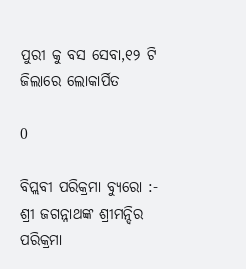ପୁରୀ କୁ ବସ ସେବା,୧୨ ଟି ଜିଲାରେ ଲୋକାର୍ପିତ

0

ବିପ୍ଲବୀ ପରିକ୍ରମା ବ୍ୟୁରୋ :- ଶ୍ରୀ ଜଗନ୍ନାଥଙ୍କ ଶ୍ରୀମନ୍ଦିର ପରିକ୍ରମା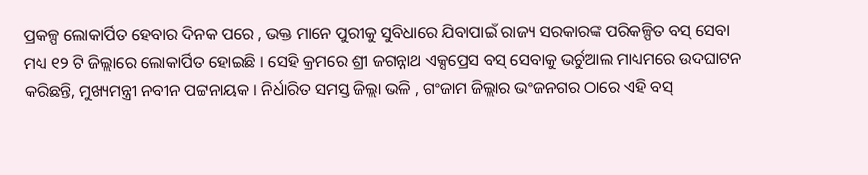ପ୍ରକଳ୍ପ ଲୋକାର୍ପିତ ହେବାର ଦିନକ ପରେ , ଭକ୍ତ ମାନେ ପୁରୀକୁ ସୁବିଧାରେ ଯିବାପାଇଁ ରାଜ୍ୟ ସରକାରଙ୍କ ପରିକଳ୍ପିତ ବସ୍ ସେବା ମଧ୍ୟ ୧୨ ଟି ଜିଲ୍ଲାରେ ଲୋକାର୍ପିତ ହୋଇଛି । ସେହି କ୍ରମରେ ଶ୍ରୀ ଜଗନ୍ନାଥ ଏକ୍ସପ୍ରେସ ବସ୍ ସେବାକୁ ଭର୍ଚୁଆଲ ମାଧ୍ୟମରେ ଉଦଘାଟନ କରିଛନ୍ତି, ମୁଖ୍ୟମନ୍ତ୍ରୀ ନବୀନ ପଟ୍ଟନାୟକ । ନିର୍ଧାରିତ ସମସ୍ତ ଜିଲ୍ଲା ଭଳି , ଗଂଜାମ ଜିଲ୍ଲାର ଭଂଜନଗର ଠାରେ ଏହି ବସ୍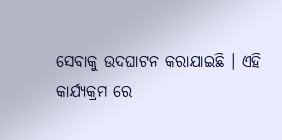ସେବାକୁ ଉଦଘାଟନ କରାଯାଇଛି । ଏହି କାର୍ଯ୍ୟକ୍ରମ ରେ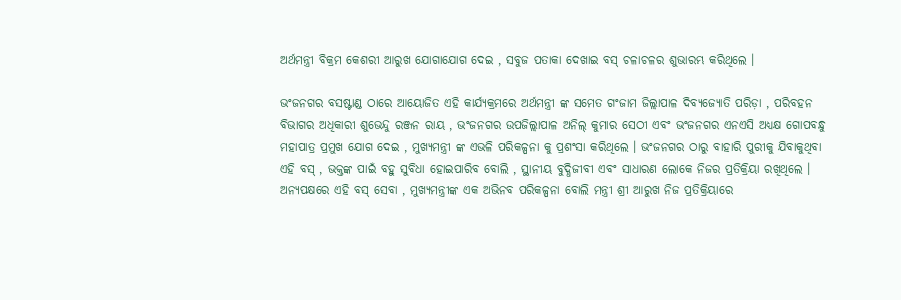ଅର୍ଥମନ୍ତ୍ରୀ ବିକ୍ରମ କେଶରୀ ଆରୁଖ ଯୋଗାଯୋଗ ଦେଇ , ସବୁଜ ପତାକା ଦେଖାଇ ବସ୍ ଚଳାଚଳର ଶୁଭାରମ୍ଭ କରିଥିଲେ ।

ଭଂଜନଗର ବସଷ୍ଟାଣ୍ଡ ଠାରେ ଆୟୋଜିତ ଏହି କାର୍ଯ୍ୟକ୍ରମରେ ଅର୍ଥମନ୍ତ୍ରୀ ଙ୍କ ସମେତ ଗଂଜାମ ଜିଲ୍ଲାପାଳ ଦିବ୍ୟଜ୍ୟୋତି ପରିଡ଼ା , ପରିବହନ ବିଭାଗର ଅଧିକାରୀ ଶୁଭେନ୍ଦୁ ରଞ୍ଜନ ରାୟ , ଭଂଜନଗର ଉପଜିଲ୍ଲାପାଳ ଅନିଲ୍ କୁମାର ସେଠୀ ଏବଂ ଭଂଜନଗର ଏନଏସି ଅଧ୍ୟକ୍ଷ ଗୋପବନ୍ଧୁ ମହାପାତ୍ର ପ୍ରମୁଖ ଯୋଗ ଦେଇ , ମୁଖ୍ୟମନ୍ତ୍ରୀ ଙ୍କ ଏଭଳି ପରିକଳ୍ପନା କୁ ପ୍ରଶଂସା କରିଥିଲେ । ଭଂଜନଗର ଠାରୁ ବାହାରି ପୁରୀକୁ ଯିବାକୁଥିବା ଏହି ବସ୍ , ଭକ୍ତଙ୍କ ପାଇଁ ବହୁ ସୁବିଧା ହୋଇପାରିବ ବୋଲି , ସ୍ଥାନୀୟ ବୁଦ୍ଧିଜୀବୀ ଏବଂ ସାଧାରଣ ଲୋକେ ନିଜର ପ୍ରତିକ୍ରିୟା ରଖିଥିଲେ । ଅନ୍ୟପକ୍ଷରେ ଏହି ବସ୍ ସେବା , ମୁଖ୍ୟମନ୍ତ୍ରୀଙ୍କ ଏକ ଅଭିନବ ପରିକଳ୍ପନା ବୋଲି ମନ୍ତ୍ରୀ ଶ୍ରୀ ଆରୁଖ ନିଜ ପ୍ରତିକ୍ରିୟାରେ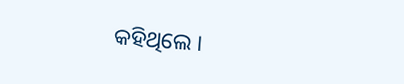କହିଥିଲେ ।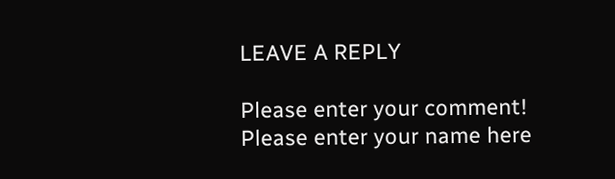LEAVE A REPLY

Please enter your comment!
Please enter your name here